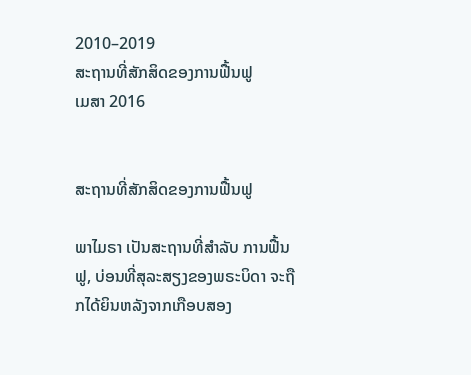2010–2019
ສະຖານທີ່ສັກສິດຂອງການຟື້ນຟູ
ເມສາ 2016


ສະຖານທີ່ສັກສິດຂອງການຟື້ນຟູ

ພາໄມຣາ ເປັນສະຖານທີ່ສຳລັບ ການຟື້ນຟູ, ບ່ອນທີ່ສຸລະສຽງຂອງພຣະບິດາ ຈະຖືກໄດ້ຍິນຫລັງຈາກເກືອບສອງ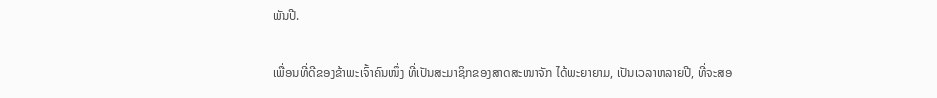ພັນປີ.

ເພື່ອນທີ່ດີຂອງຂ້າພະເຈົ້າຄົນໜຶ່ງ ທີ່ເປັນສະມາຊິກຂອງສາດສະໜາຈັກ ໄດ້ພະຍາຍາມ, ເປັນເວລາຫລາຍປີ, ທີ່ຈະສອ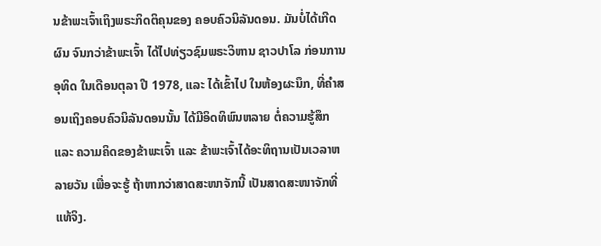ນຂ້າພະເຈົ້າເຖິງພຣະກິດຕິຄຸນຂອງ ຄອບຄົວນິລັນດອນ. ມັນບໍ່ໄດ້ເກີດຜົນ ຈົນກວ່າຂ້າພະເຈົ້າ ໄດ້ໄປທ່ຽວຊົມພຣະວິຫານ ຊາວປາໂລ ກ່ອນການອຸທິດ ໃນເດືອນຕຸລາ ປີ 1978, ແລະ ໄດ້ເຂົ້າໄປ ໃນຫ້ອງຜະນຶກ, ທີ່ຄຳສອນເຖິງຄອບຄົວນິລັນດອນນັ້ນ ໄດ້ມີອິດທິພົນຫລາຍ ຕໍ່ຄວາມຮູ້ສຶກ ແລະ ຄວາມຄິດຂອງຂ້າພະເຈົ້າ ແລະ ຂ້າພະເຈົ້າໄດ້ອະທິຖານເປັນເວລາຫລາຍວັນ ເພື່ອຈະຮູ້ ຖ້າຫາກວ່າສາດສະໜາຈັກນີ້ ເປັນສາດສະໜາຈັກທີ່ແທ້ຈິງ.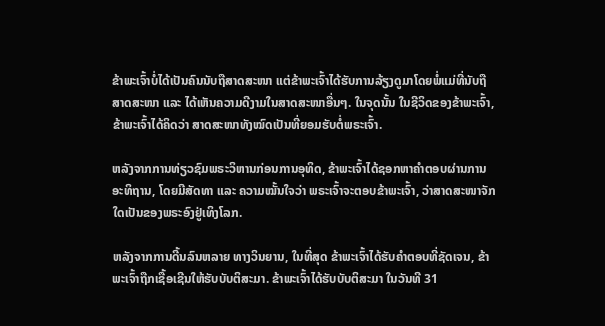ຂ້າພະເຈົ້າບໍ່ໄດ້ເປັນຄົນນັບຖືສາດສະໜາ ແຕ່ຂ້າພະເຈົ້າໄດ້ຮັບການລ້ຽງດູມາໂດຍພໍ່ແມ່ທີ່ນັບຖືສາດສະໜາ ແລະ ໄດ້ເຫັນຄວາມດີງາມໃນສາດສະໜາອື່ນໆ. ໃນຈຸດນັ້ນ ໃນຊີວິດຂອງຂ້າພະເຈົ້າ, ຂ້າພະເຈົ້າໄດ້ຄິດວ່າ ສາດສະໜາທັງໝົດເປັນທີ່ຍອມຮັບຕໍ່ພຣະເຈົ້າ.

ຫລັງຈາກການທ່ຽວຊົມພຣະວິຫານກ່ອນການອຸທິດ, ຂ້າພະເຈົ້າໄດ້ຊອກຫາຄຳຕອບຜ່ານການອະທິຖານ, ໂດຍມີສັດທາ ແລະ ຄວາມໝັ້ນໃຈວ່າ ພຣະເຈົ້າຈະຕອບຂ້າພະເຈົ້າ, ວ່າສາດສະໜາຈັກໃດເປັນຂອງພຣະອົງຢູ່ເທິງໂລກ.

ຫລັງຈາກການດີ້ນລົນຫລາຍ ທາງວິນຍານ, ໃນທີ່ສຸດ ຂ້າພະເຈົ້າໄດ້ຮັບຄຳຕອບທີ່ຊັດເຈນ, ຂ້າພະເຈົ້າຖືກເຊື້ອເຊີນໃຫ້ຮັບບັບຕິສະມາ. ຂ້າພະເຈົ້າໄດ້ຮັບບັບຕິສະມາ ໃນວັນທີ 31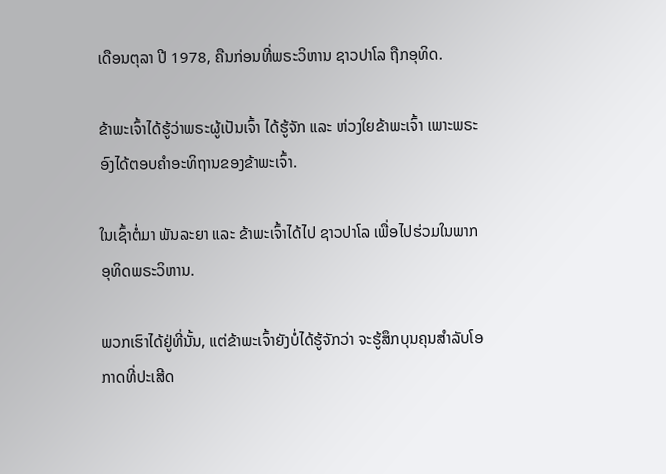ເດືອນຕຸລາ ປີ 1978, ຄືນກ່ອນທີ່ພຣະວິຫານ ຊາວປາໂລ ຖືກອຸທິດ.

ຂ້າພະເຈົ້າໄດ້ຮູ້ວ່າພຣະຜູ້ເປັນເຈົ້າ ໄດ້ຮູ້ຈັກ ແລະ ຫ່ວງໃຍຂ້າພະເຈົ້າ ເພາະພຣະອົງໄດ້ຕອບຄຳອະທິຖານຂອງຂ້າພະເຈົ້າ.

ໃນເຊົ້າຕໍ່ມາ ພັນລະຍາ ແລະ ຂ້າພະເຈົ້າໄດ້ໄປ ຊາວປາໂລ ເພື່ອໄປຮ່ວມໃນພາກອຸທິດພຣະວິຫານ.

ພວກເຮົາໄດ້ຢູ່ທີ່ນັ້ນ, ແຕ່ຂ້າພະເຈົ້າຍັງບໍ່ໄດ້ຮູ້ຈັກວ່າ ຈະຮູ້ສຶກບຸນຄຸນສຳລັບໂອກາດທີ່ປະເສີດ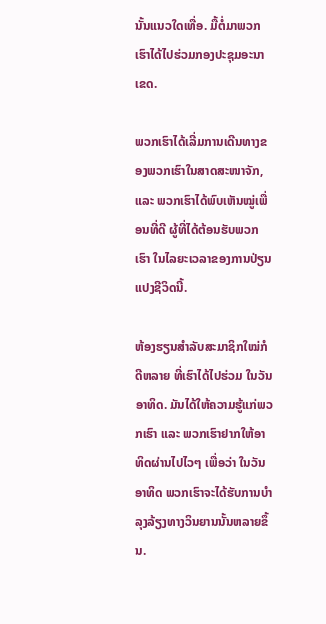ນັ້ນແນວໃດເທື່ອ. ມື້ຕໍ່ມາພວກເຮົາໄດ້ໄປຮ່ວມກອງປະຊຸມອະນາເຂດ.

ພວກເຮົາໄດ້ເລີ່ມການເດີນທາງຂອງພວກເຮົາໃນສາດສະໜາຈັກ, ແລະ ພວກເຮົາໄດ້ພົບເຫັນໝູ່ເພື່ອນທີ່ດີ ຜູ້ທີ່ໄດ້ຕ້ອນຮັບພວກເຮົາ ໃນໄລຍະເວລາຂອງການປ່ຽນແປງຊີວິດນີ້.

ຫ້ອງຮຽນສຳລັບສະມາຊິກໃໝ່ກໍດີຫລາຍ ທີ່ເຮົາໄດ້ໄປຮ່ວມ ໃນວັນອາທິດ. ມັນໄດ້ໃຫ້ຄວາມຮູ້ແກ່ພວກເຮົາ ແລະ ພວກເຮົາຢາກໃຫ້ອາທິດຜ່ານໄປໄວໆ ເພື່ອວ່າ ໃນວັນອາທິດ ພວກເຮົາຈະໄດ້ຮັບການບຳລຸງລ້ຽງທາງວິນຍານນັ້ນຫລາຍຂຶ້ນ.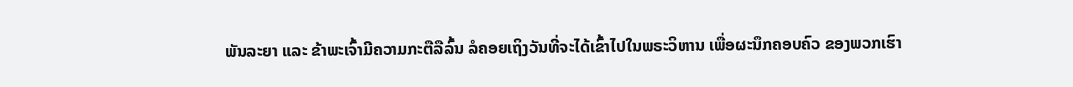ພັນລະຍາ ແລະ ຂ້າພະເຈົ້າມີຄວາມກະຕືລືລົ້ນ ລໍຄອຍເຖິງວັນທີ່ຈະໄດ້ເຂົ້າໄປໃນພຣະວິຫານ ເພື່ອຜະນຶກຄອບຄົວ ຂອງພວກເຮົາ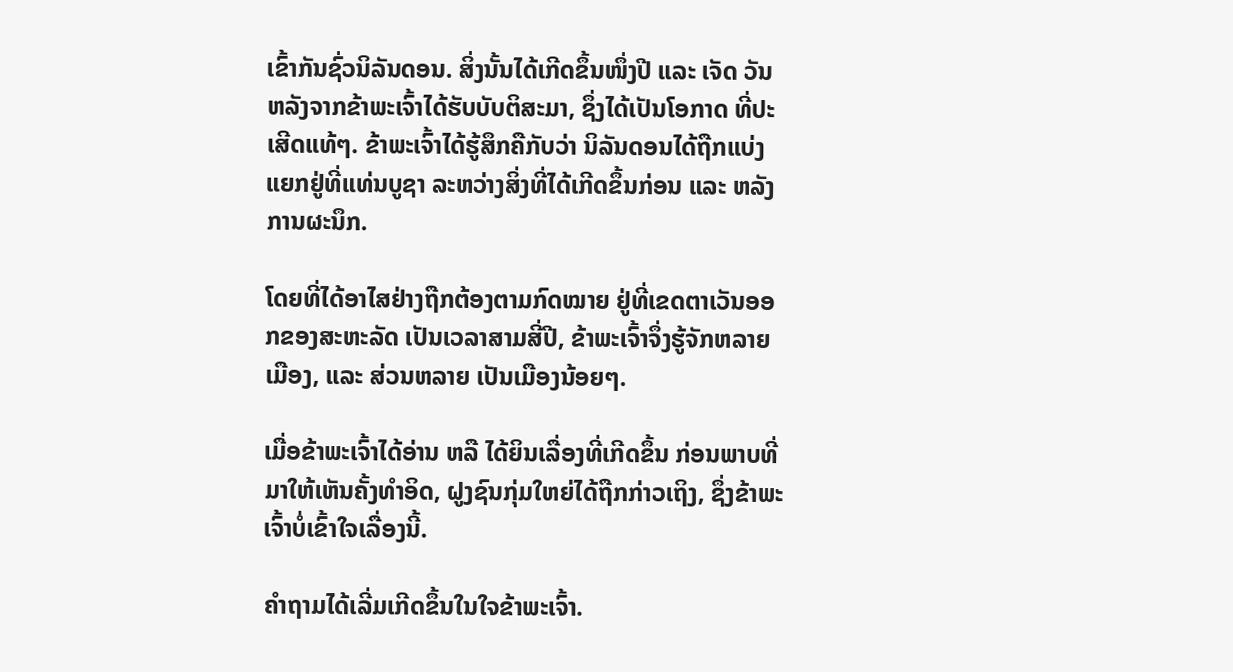ເຂົ້າກັນຊົ່ວນິລັນດອນ. ສິ່ງນັ້ນໄດ້ເກີດຂຶ້ນໜຶ່ງປີ ແລະ ເຈັດ ວັນ ຫລັງຈາກຂ້າພະເຈົ້າໄດ້ຮັບບັບຕິສະມາ, ຊຶ່ງໄດ້ເປັນໂອກາດ ທີ່ປະເສີດແທ້ໆ. ຂ້າພະເຈົ້າໄດ້ຮູ້ສຶກຄືກັບວ່າ ນິລັນດອນໄດ້ຖືກແບ່ງແຍກຢູ່ທີ່ແທ່ນບູຊາ ລະຫວ່າງສິ່ງທີ່ໄດ້ເກີດຂຶ້ນກ່ອນ ແລະ ຫລັງການຜະນຶກ.

ໂດຍທີ່ໄດ້ອາໄສຢ່າງຖືກຕ້ອງຕາມກົດໝາຍ ຢູ່ທີ່ເຂດຕາເວັນອອກຂອງສະຫະລັດ ເປັນເວລາສາມສີ່ປີ, ຂ້າພະເຈົ້າຈຶ່ງຮູ້ຈັກຫລາຍເມືອງ, ແລະ ສ່ວນຫລາຍ ເປັນເມືອງນ້ອຍໆ.

ເມື່ອຂ້າພະເຈົ້າໄດ້ອ່ານ ຫລື ໄດ້ຍິນເລື່ອງທີ່ເກີດຂຶ້ນ ກ່ອນພາບທີ່ມາໃຫ້ເຫັນຄັ້ງທຳອິດ, ຝູງຊົນກຸ່ມໃຫຍ່ໄດ້ຖືກກ່າວເຖິງ, ຊຶ່ງຂ້າພະເຈົ້າບໍ່ເຂົ້າໃຈເລື່ອງນີ້.

ຄຳຖາມໄດ້ເລີ່ມເກີດຂຶ້ນໃນໃຈຂ້າພະເຈົ້າ.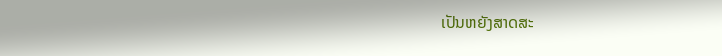ເປັນຫຍັງສາດສະ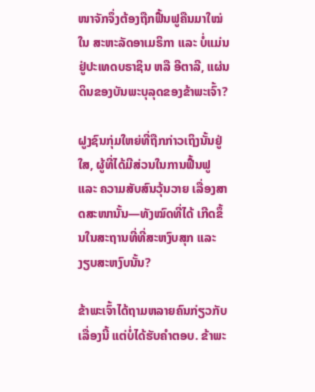ໜາຈັກຈຶ່ງຕ້ອງຖືກຟື້ນຟູຄືນມາໃໝ່ໃນ ສະຫະລັດອາເມຣິກາ ແລະ ບໍ່ແມ່ນຢູ່ປະເທດບຣາຊິນ ຫລື ອີຕາລີ, ແຜ່ນດິນຂອງບັນພະບຸລຸດຂອງຂ້າພະເຈົ້າ?

ຝູງຊົນກຸ່ມໃຫຍ່ທີ່ຖືກກ່າວເຖິງນັ້ນຢູ່ໃສ, ຜູ້ທີ່ໄດ້ມີສ່ວນໃນການຟື້ນຟູ ແລະ ຄວາມສັບສົນວຸ້ນວາຍ ເລື່ອງສາດສະໜານັ້ນ—ທັງໝົດທີ່ໄດ້ ເກີດຂຶ້ນໃນສະຖານທີ່ທີ່ສະຫງົບສຸກ ແລະ ງຽບສະຫງົບນັ້ນ?

ຂ້າພະເຈົ້າໄດ້ຖາມຫລາຍຄົນກ່ຽວກັບເລື່ອງນີ້ ແຕ່ບໍ່ໄດ້ຮັບຄຳຕອບ. ຂ້າພະ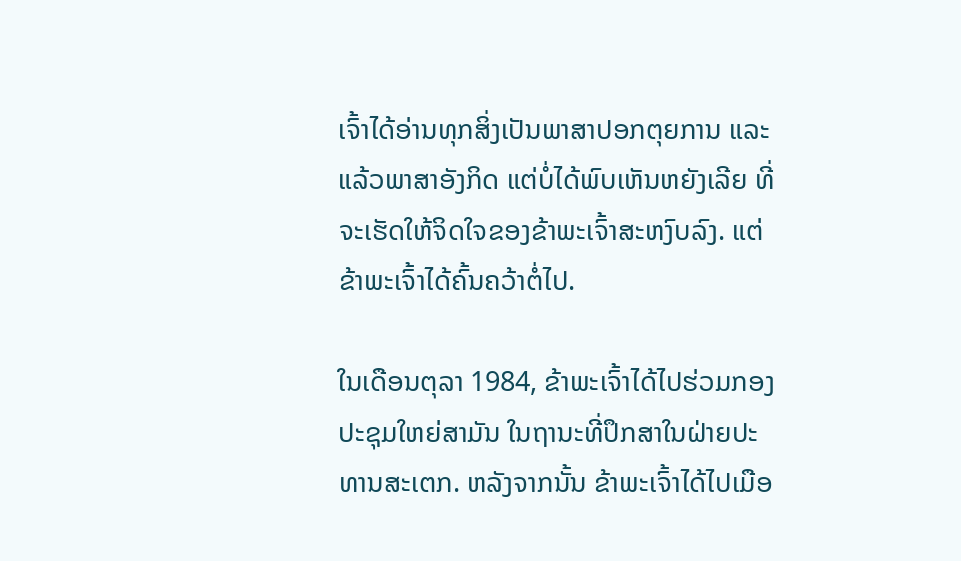ເຈົ້າໄດ້ອ່ານທຸກສິ່ງເປັນພາສາປອກຕຸຍການ ແລະ ແລ້ວພາສາອັງກິດ ແຕ່ບໍ່ໄດ້ພົບເຫັນຫຍັງເລີຍ ທີ່ຈະເຮັດໃຫ້ຈິດໃຈຂອງຂ້າພະເຈົ້າສະຫງົບລົງ. ແຕ່ຂ້າພະເຈົ້າໄດ້ຄົ້ນຄວ້າຕໍ່ໄປ.

ໃນເດືອນຕຸລາ 1984, ຂ້າພະເຈົ້າໄດ້ໄປຮ່ວມກອງປະຊຸມໃຫຍ່ສາມັນ ໃນຖານະທີ່ປຶກສາໃນຝ່າຍປະທານສະເຕກ. ຫລັງຈາກນັ້ນ ຂ້າພະເຈົ້າໄດ້ໄປເມືອ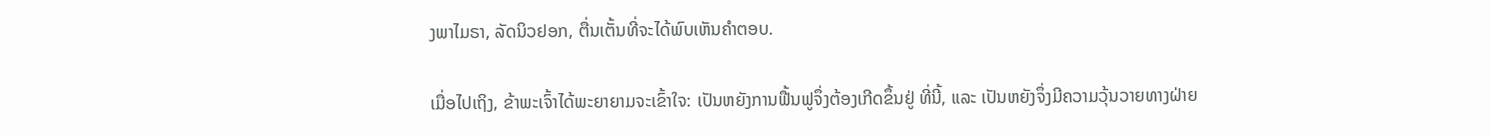ງພາໄມຣາ, ລັດນິວຢອກ, ຕື່ນເຕັ້ນທີ່ຈະໄດ້ພົບເຫັນຄຳຕອບ.

ເມື່ອໄປເຖິງ, ຂ້າພະເຈົ້າໄດ້ພະຍາຍາມຈະເຂົ້າໃຈ: ເປັນຫຍັງການຟື້ນຟູຈຶ່ງຕ້ອງເກີດຂຶ້ນຢູ່ ທີ່ນີ້, ແລະ ເປັນຫຍັງຈຶ່ງມີຄວາມວຸ້ນວາຍທາງຝ່າຍ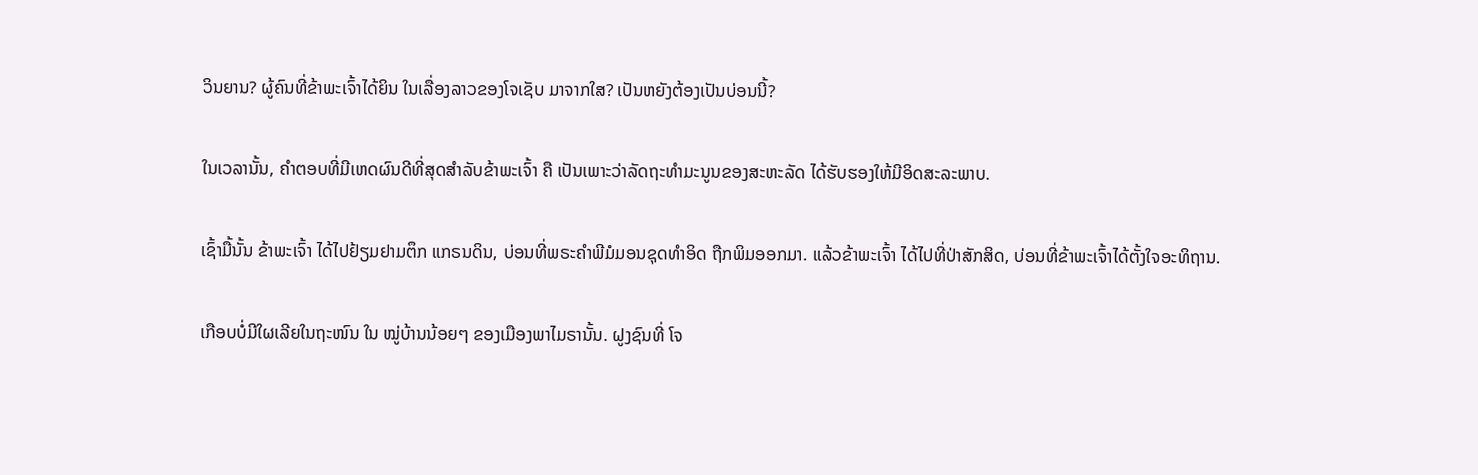ວິນຍານ? ຜູ້ຄົນທີ່ຂ້າພະເຈົ້າໄດ້ຍິນ ໃນເລື່ອງລາວຂອງໂຈເຊັບ ມາຈາກໃສ? ເປັນຫຍັງຕ້ອງເປັນບ່ອນນີ້?

ໃນເວລານັ້ນ, ຄຳຕອບທີ່ມີເຫດຜົນດີທີ່ສຸດສຳລັບຂ້າພະເຈົ້າ ຄື ເປັນເພາະວ່າລັດຖະທຳມະນູນຂອງສະຫະລັດ ໄດ້ຮັບຮອງໃຫ້ມີອິດສະລະພາບ.

ເຊົ້າມື້ນັ້ນ ຂ້າພະເຈົ້າ ໄດ້ໄປຢ້ຽມຢາມຕຶກ ແກຣນດິນ, ບ່ອນທີ່ພຣະຄຳພີມໍມອນຊຸດທຳອິດ ຖືກພິມອອກມາ. ແລ້ວຂ້າພະເຈົ້າ ໄດ້ໄປທີ່ປ່າສັກສິດ, ບ່ອນທີ່ຂ້າພະເຈົ້າໄດ້ຕັ້ງໃຈອະທິຖານ.

ເກືອບບໍ່ມີໃຜເລີຍໃນຖະໜົນ ໃນ ໝູ່ບ້ານນ້ອຍໆ ຂອງເມືອງພາໄມຣານັ້ນ. ຝູງຊົນທີ່ ໂຈ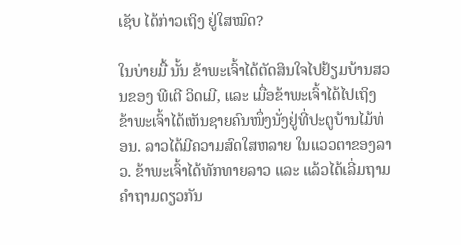ເຊັບ ໄດ້ກ່າວເຖິງ ຢູ່ໃສໝົດ?

ໃນບ່າຍມື້ ນັ້ນ ຂ້າພະເຈົ້າໄດ້ຕັດສິນໃຈໄປຢ້ຽມບ້ານສວນຂອງ ພີເຕີ ວິດເມີ, ແລະ ເມື່ອຂ້າພະເຈົ້າໄດ້ໄປເຖິງ ຂ້າພະເຈົ້າໄດ້ເຫັນຊາຍຄົນໜຶ່ງນັ່ງຢູ່ທີ່ປະຕູບ້ານໄມ້ທ່ອນ. ລາວໄດ້ມີຄວາມສົດໃສຫລາຍ ໃນແວວຕາຂອງລາວ. ຂ້າພະເຈົ້າໄດ້ທັກທາຍລາວ ແລະ ແລ້ວໄດ້ເລີ່ມຖາມຄຳຖາມດຽວກັນ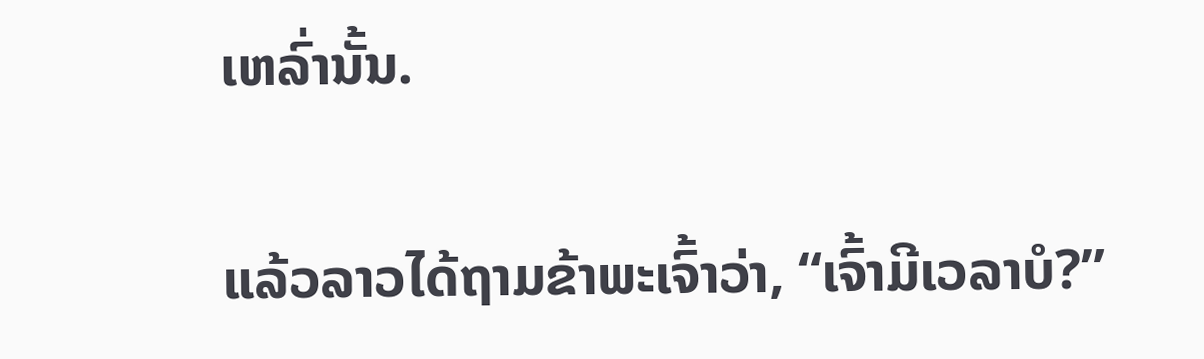ເຫລົ່ານັ້ນ.

ແລ້ວລາວໄດ້ຖາມຂ້າພະເຈົ້າວ່າ, “ເຈົ້າມີເວລາບໍ?”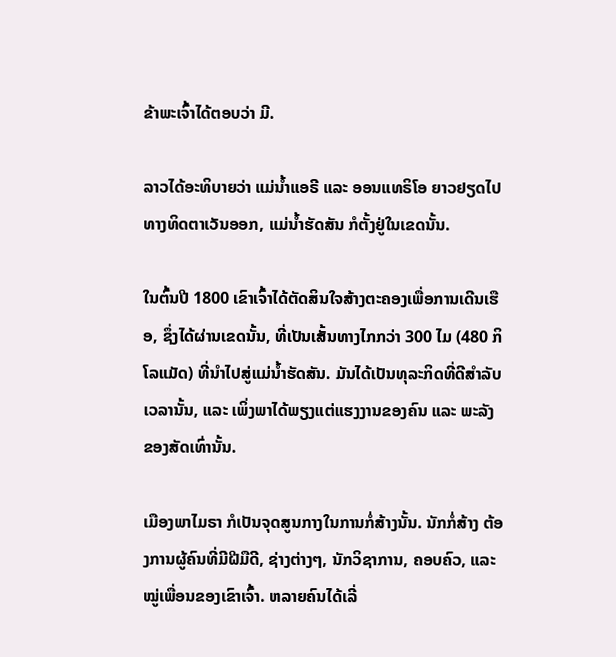ຂ້າພະເຈົ້າໄດ້ຕອບວ່າ ມີ.

ລາວໄດ້ອະທິບາຍວ່າ ແມ່ນ້ຳແອຣີ ແລະ ອອນແທຣິໂອ ຍາວຢຽດໄປທາງທິດຕາເວັນອອກ, ແມ່ນ້ຳຮັດສັນ ກໍຕັ້ງຢູ່ໃນເຂດນັ້ນ.

ໃນຕົ້ນປີ 1800 ເຂົາເຈົ້າໄດ້ຕັດສິນໃຈສ້າງຕະຄອງເພື່ອການເດີນເຮືອ, ຊຶ່ງໄດ້ຜ່ານເຂດນັ້ນ, ທີ່ເປັນເສັ້ນທາງໄກກວ່າ 300 ໄມ (480 ກິໂລແມັດ) ທີ່ນຳໄປສູ່ແມ່ນ້ຳຮັດສັນ. ມັນໄດ້ເປັນທຸລະກິດທີ່ດີສຳລັບເວລານັ້ນ, ແລະ ເພິ່ງພາໄດ້ພຽງແຕ່ແຮງງານຂອງຄົນ ແລະ ພະລັງຂອງສັດເທົ່ານັ້ນ.

ເມືອງພາໄມຣາ ກໍເປັນຈຸດສູນກາງໃນການກໍ່ສ້າງນັ້ນ. ນັກກໍ່ສ້າງ ຕ້ອງການຜູ້ຄົນທີ່ມີຝີມືດີ, ຊ່າງຕ່າງໆ, ນັກວິຊາການ, ຄອບຄົວ, ແລະ ໝູ່ເພື່ອນຂອງເຂົາເຈົ້າ. ຫລາຍຄົນໄດ້ເລີ່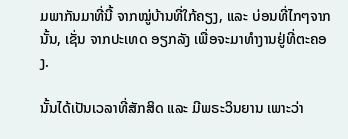ມພາກັນມາທີ່ນີ້ ຈາກໝູ່ບ້ານທີ່ໃກ້ຄຽງ, ແລະ ບ່ອນທີ່ໄກໆຈາກນັ້ນ, ເຊັ່ນ ຈາກປະເທດ ອຽກລັງ ເພື່ອຈະມາທຳງານຢູ່ທີ່ຕະຄອງ.

ນັ້ນໄດ້ເປັນເວລາທີ່ສັກສິດ ແລະ ມີພຣະວິນຍານ ເພາະວ່າ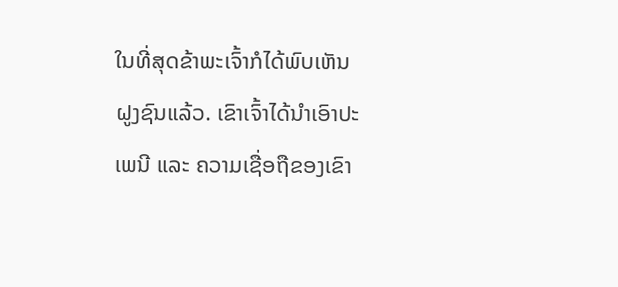ໃນທີ່ສຸດຂ້າພະເຈົ້າກໍໄດ້ພົບເຫັນຝູງຊົນແລ້ວ. ເຂົາເຈົ້າໄດ້ນຳເອົາປະເພນີ ແລະ ຄວາມເຊື່ອຖືຂອງເຂົາ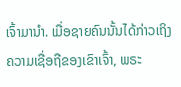ເຈົ້າມານຳ. ເມື່ອຊາຍຄົນນັ້ນໄດ້ກ່າວເຖິງ ຄວາມເຊື່ອຖືຂອງເຂົາເຈົ້າ, ພຣະ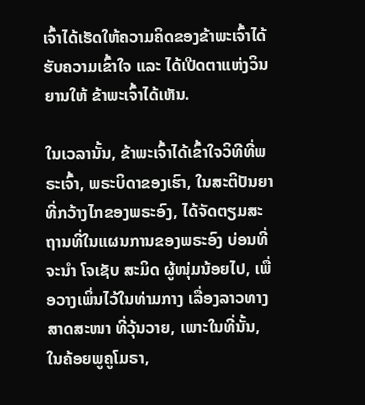ເຈົ້າໄດ້ເຮັດໃຫ້ຄວາມຄິດຂອງຂ້າພະເຈົ້າໄດ້ຮັບຄວາມເຂົ້າໃຈ ແລະ ໄດ້ເປີດຕາແຫ່ງວິນຍານໃຫ້ ຂ້າພະເຈົ້າໄດ້ເຫັນ.

ໃນເວລານັ້ນ, ຂ້າພະເຈົ້າໄດ້ເຂົ້າໃຈວິທີທີ່ພຣະເຈົ້າ, ພຣະບິດາຂອງເຮົາ, ໃນສະຕິປັນຍາທີ່ກວ້າງໄກຂອງພຣະອົງ, ໄດ້ຈັດຕຽມສະຖານທີ່ໃນແຜນການຂອງພຣະອົງ ບ່ອນທີ່ຈະນຳ ໂຈເຊັບ ສະມິດ ຜູ້ໜຸ່ມນ້ອຍໄປ, ເພື່ອວາງເພິ່ນໄວ້ໃນທ່າມກາງ ເລື່ອງລາວທາງສາດສະໜາ ທີ່ວຸ້ນວາຍ, ເພາະໃນທີ່ນັ້ນ, ໃນຄ້ອຍພູຄູໂມຣາ,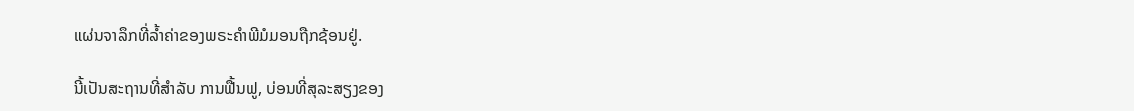ແຜ່ນຈາລຶກທີ່ລ້ຳຄ່າຂອງພຣະຄຳພີມໍມອນຖືກຊ້ອນຢູ່.

ນີ້ເປັນສະຖານທີ່ສຳລັບ ການຟື້ນຟູ, ບ່ອນທີ່ສຸລະສຽງຂອງ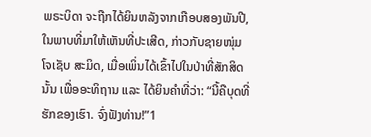ພຣະບິດາ ຈະຖືກໄດ້ຍິນຫລັງຈາກເກືອບສອງພັນປີ, ໃນພາບທີ່ມາໃຫ້ເຫັນທີ່ປະເສີດ, ກ່າວກັບຊາຍໜຸ່ມ ໂຈເຊັບ ສະມິດ, ເມື່ອເພິ່ນໄດ້ເຂົ້າໄປໃນປ່າທີ່ສັກສິດນັ້ນ ເພື່ອອະທິຖານ ແລະ ໄດ້ຍິນຄຳທີ່ວ່າ: “ນີ້ຄືບຸດທີ່ຮັກຂອງເຮົາ. ຈົ່ງຟັງທ່ານ!”1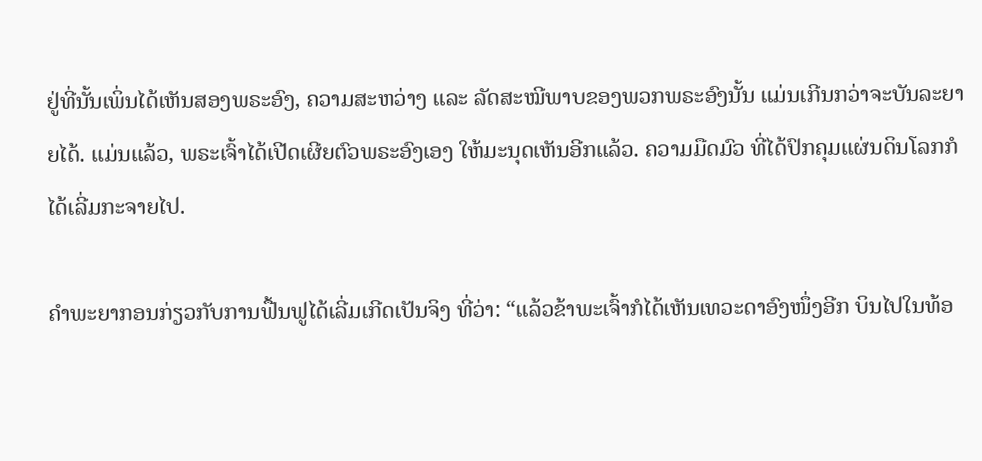ຢູ່ທີ່ນັ້ນເພິ່ນໄດ້ເຫັນສອງພຣະອົງ, ຄວາມສະຫວ່າງ ແລະ ລັດສະໝີພາບຂອງພວກພຣະອົງນັ້ນ ແມ່ນເກີນກວ່າຈະບັນລະຍາຍໄດ້. ແມ່ນແລ້ວ, ພຣະເຈົ້າໄດ້ເປີດເຜີຍຕົວພຣະອົງເອງ ໃຫ້ມະນຸດເຫັນອີກແລ້ວ. ຄວາມມືດມົວ ທີ່ໄດ້ປົກຄຸມແຜ່ນດິນໂລກກໍໄດ້ເລີ່ມກະຈາຍໄປ.

ຄຳພະຍາກອນກ່ຽວກັບການຟື້ນຟູໄດ້ເລີ່ມເກີດເປັນຈິງ ທີ່ວ່າ: “ແລ້ວຂ້າພະເຈົ້າກໍໄດ້ເຫັນເທວະດາອົງໜຶ່ງອີກ ບິນໄປໃນທ້ອ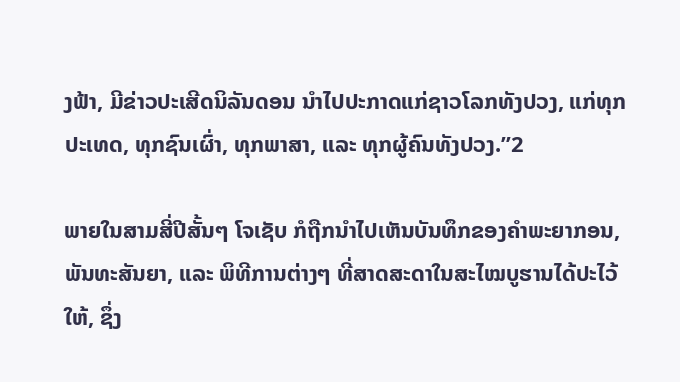ງຟ້າ, ມີຂ່າວປະເສີດນິລັນດອນ ນຳໄປປະກາດແກ່ຊາວໂລກທັງປວງ, ແກ່ທຸກປະເທດ, ທຸກຊົນເຜົ່າ, ທຸກພາສາ, ແລະ ທຸກຜູ້ຄົນທັງປວງ.”2

ພາຍໃນສາມສີ່ປີສັ້ນໆ ໂຈເຊັບ ກໍຖືກນຳໄປເຫັນບັນທຶກຂອງຄຳພະຍາກອນ, ພັນທະສັນຍາ, ແລະ ພິທີການຕ່າງໆ ທີ່ສາດສະດາໃນສະໄໝບູຮານໄດ້ປະໄວ້ໃຫ້, ຊຶ່ງ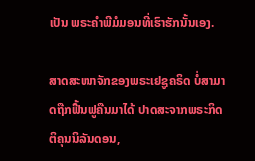ເປັນ ພຣະຄຳພີມໍມອນທີ່ເຮົາຮັກນັ້ນເອງ.

ສາດສະໜາຈັກຂອງພຣະເຢຊູຄຣິດ ບໍ່ສາມາດຖືກຟື້ນຟູຄືນມາໄດ້ ປາດສະຈາກພຣະກິດຕິຄຸນນິລັນດອນ,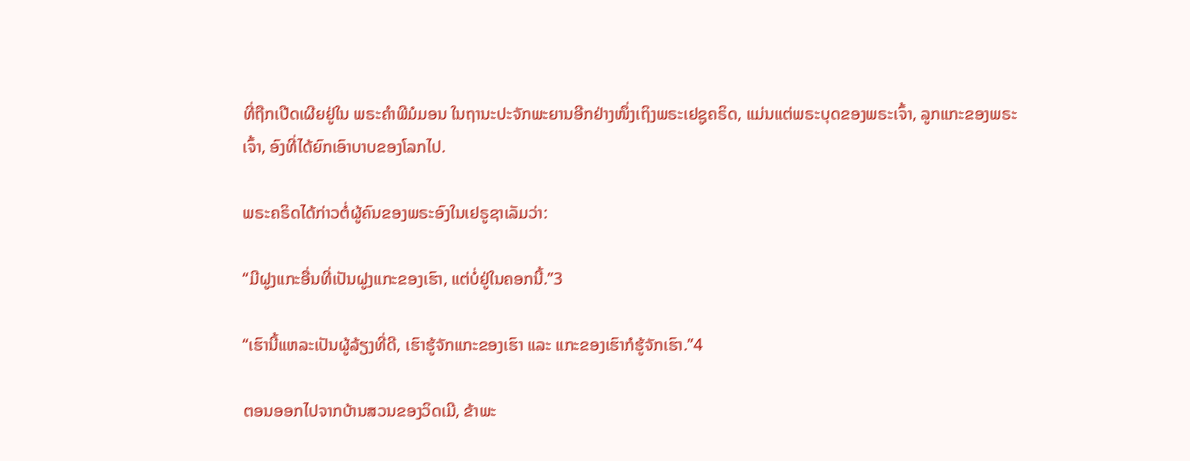ທີ່ຖືກເປີດເຜີຍຢູ່ໃນ ພຣະຄຳພີມໍມອນ ໃນຖານະປະຈັກພະຍານອີກຢ່າງໜຶ່ງເຖິງພຣະເຢຊູຄຣິດ, ແມ່ນແຕ່ພຣະບຸດຂອງພຣະເຈົ້າ, ລູກແກະຂອງພຣະເຈົ້າ, ອົງທີ່ໄດ້ຍົກເອົາບາບຂອງໂລກໄປ.

ພຣະຄຣິດໄດ້ກ່າວຕໍ່ຜູ້ຄົນຂອງພຣະອົງໃນເຢຣູຊາເລັມວ່າ:

“ມີຝູງແກະອື່ນທີ່ເປັນຝູງແກະຂອງເຮົາ, ແຕ່ບໍ່ຢູ່ໃນຄອກນີ້.”3

“ເຮົານີ້ແຫລະເປັນຜູ້ລ້ຽງທີ່ດີ, ເຮົາຮູ້ຈັກແກະຂອງເຮົາ ແລະ ແກະຂອງເຮົາກໍຮູ້ຈັກເຮົາ.”4

ຕອນອອກໄປຈາກບ້ານສວນຂອງວິດເມີ, ຂ້າພະ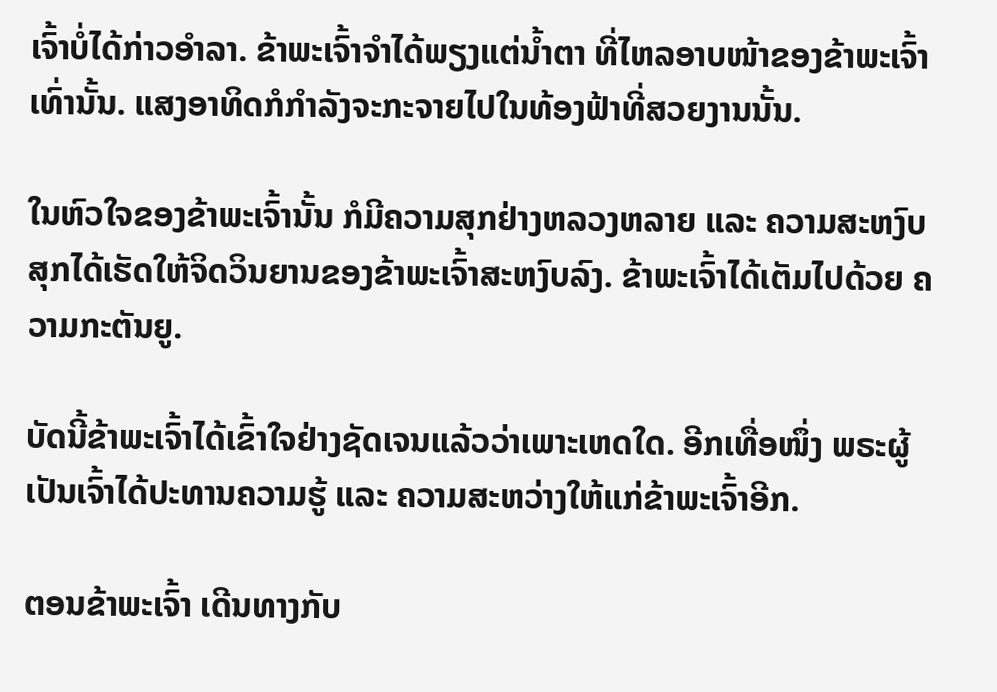ເຈົ້າບໍ່ໄດ້ກ່າວອຳລາ. ຂ້າພະເຈົ້າຈຳໄດ້ພຽງແຕ່ນ້ຳຕາ ທີ່ໄຫລອາບໜ້າຂອງຂ້າພະເຈົ້າເທົ່ານັ້ນ. ແສງອາທິດກໍກຳລັງຈະກະຈາຍໄປໃນທ້ອງຟ້າທີ່ສວຍງານນັ້ນ.

ໃນຫົວໃຈຂອງຂ້າພະເຈົ້ານັ້ນ ກໍມີຄວາມສຸກຢ່າງຫລວງຫລາຍ ແລະ ຄວາມສະຫງົບສຸກໄດ້ເຮັດໃຫ້ຈິດວິນຍານຂອງຂ້າພະເຈົ້າສະຫງົບລົງ. ຂ້າພະເຈົ້າໄດ້ເຕັມໄປດ້ວຍ ຄວາມກະຕັນຍູ.

ບັດນີ້ຂ້າພະເຈົ້າໄດ້ເຂົ້າໃຈຢ່າງຊັດເຈນແລ້ວວ່າເພາະເຫດໃດ. ອີກເທື່ອໜຶ່ງ ພຣະຜູ້ເປັນເຈົ້າໄດ້ປະທານຄວາມຮູ້ ແລະ ຄວາມສະຫວ່າງໃຫ້ແກ່ຂ້າພະເຈົ້າອີກ.

ຕອນຂ້າພະເຈົ້າ ເດີນທາງກັບ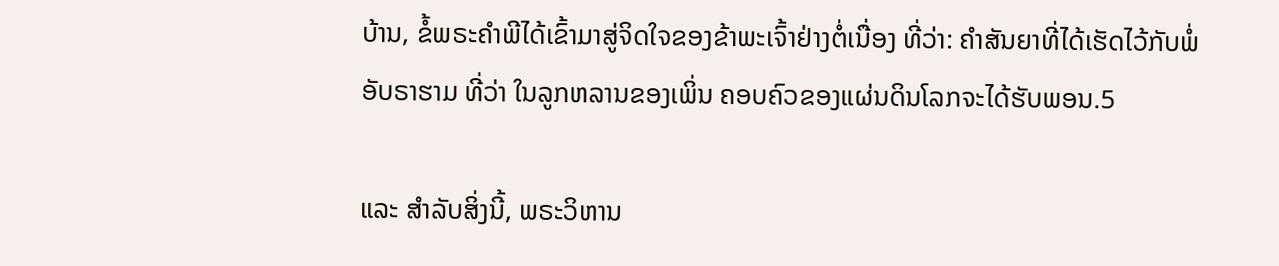ບ້ານ, ຂໍ້ພຣະຄຳພີໄດ້ເຂົ້າມາສູ່ຈິດໃຈຂອງຂ້າພະເຈົ້າຢ່າງຕໍ່ເນື່ອງ ທີ່ວ່າ: ຄຳສັນຍາທີ່ໄດ້ເຮັດໄວ້ກັບພໍ່ອັບຣາຮາມ ທີ່ວ່າ ໃນລູກຫລານຂອງເພິ່ນ ຄອບຄົວຂອງແຜ່ນດິນໂລກຈະໄດ້ຮັບພອນ.5

ແລະ ສຳລັບສິ່ງນີ້, ພຣະວິຫານ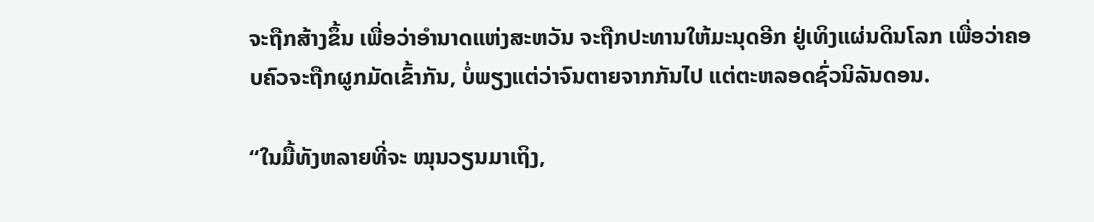ຈະຖືກສ້າງຂຶ້ນ ເພື່ອວ່າອຳນາດແຫ່ງສະຫວັນ ຈະຖືກປະທານໃຫ້ມະນຸດອີກ ຢູ່ເທິງແຜ່ນດິນໂລກ ເພື່ອວ່າຄອບຄົວຈະຖືກຜູກມັດເຂົ້າກັນ, ບໍ່ພຽງແຕ່ວ່າຈົນຕາຍຈາກກັນໄປ ແຕ່ຕະຫລອດຊົ່ວນິລັນດອນ.

“ໃນມື້ທັງຫລາຍທີ່ຈະ ໝຸນວຽນມາເຖິງ,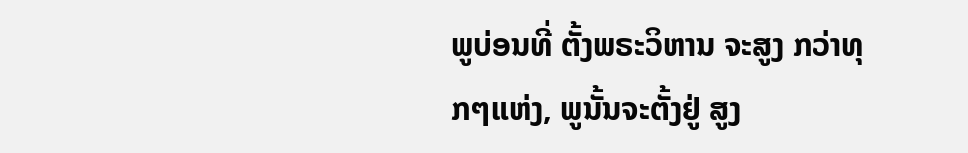ພູບ່ອນທີ່ ຕັ້ງພຣະວິຫານ ຈະສູງ ກວ່າທຸກໆແຫ່ງ, ພູນັ້ນຈະຕັ້ງຢູ່ ສູງ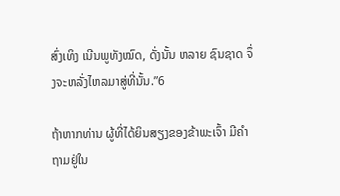ສົ່ງເທິງ ເນີນພູທັງໝົດ, ດັ່ງນັ້ນ ຫລາຍ ຊົນຊາດ ຈຶ່ງຈະຫລັ່ງໄຫລມາສູ່ທີ່ນັ້ນ.”6

ຖ້າຫາກທ່ານ ຜູ້ທີ່ໄດ້ຍິນສຽງຂອງຂ້າພະເຈົ້າ ມີຄຳຖາມຢູ່ໃນ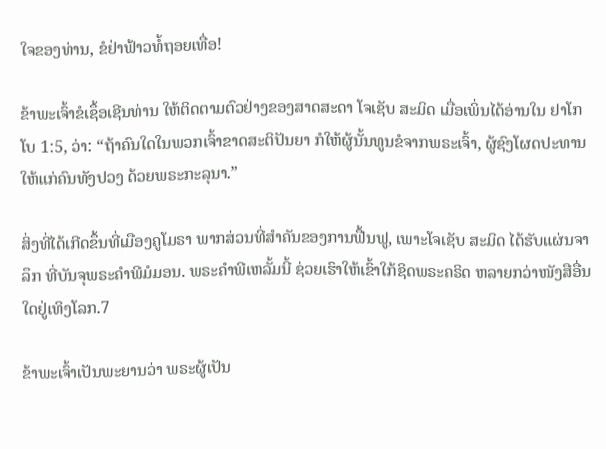ໃຈຂອງທ່ານ, ຂໍຢ່າຟ້າວທໍ້ຖອຍເທື່ອ!

ຂ້າພະເຈົ້າຂໍເຊຶ້ອເຊີນທ່ານ ໃຫ້ຕິດຕາມຕົວຢ່າງຂອງສາດສະດາ ໂຈເຊັບ ສະມິດ ເມື່ອເພິ່ນໄດ້ອ່ານໃນ ຢາໂກໂບ 1:5, ວ່າ: “ຖ້າຄົນໃດໃນພວກເຈົ້າຂາດສະຕິປັນຍາ ກໍໃຫ້ຜູ້ນັ້ນທູນຂໍຈາກພຣະເຈົ້າ, ຜູ້ຊົງໂຜດປະທານໃຫ້ແກ່ຄົນທັງປວງ ດ້ວຍພຣະກະລຸນາ.”

ສິ່ງທີ່ໄດ້ເກີດຂຶ້ນທີ່ເມືອງຄູໂມຣາ ພາກສ່ວນທີ່ສຳຄັນຂອງການຟື້ນຟູ, ເພາະໂຈເຊັບ ສະມິດ ໄດ້ຮັບແຜ່ນຈາລຶກ ທີ່ບັນຈຸພຣະຄຳພີມໍມອນ. ພຣະຄຳພີເຫລັ້ມນີ້ ຊ່ວຍເຮົາໃຫ້ເຂົ້າໃກ້ຊິດພຣະຄຣິດ ຫລາຍກວ່າໜັງສືອື່ນໃດຢູ່ເທິງໂລກ.7

ຂ້າພະເຈົ້າເປັນພະຍານວ່າ ພຣະຜູ້ເປັນ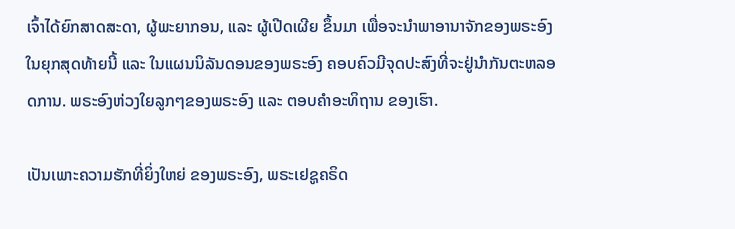ເຈົ້າໄດ້ຍົກສາດສະດາ, ຜູ້ພະຍາກອນ, ແລະ ຜູ້ເປີດເຜີຍ ຂຶ້ນມາ ເພື່ອຈະນຳພາອານາຈັກຂອງພຣະອົງ ໃນຍຸກສຸດທ້າຍນີ້ ແລະ ໃນແຜນນິລັນດອນຂອງພຣະອົງ ຄອບຄົວມີຈຸດປະສົງທີ່ຈະຢູ່ນຳກັນຕະຫລອດການ. ພຣະອົງຫ່ວງໃຍລູກໆຂອງພຣະອົງ ແລະ ຕອບຄຳອະທິຖານ ຂອງເຮົາ.

ເປັນເພາະຄວາມຮັກທີ່ຍິ່ງໃຫຍ່ ຂອງພຣະອົງ, ພຣະເຢຊູຄຣິດ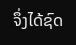ຈຶ່ງໄດ້ຊົດ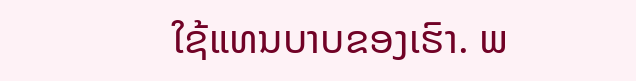ໃຊ້ແທນບາບຂອງເຮົາ. ພ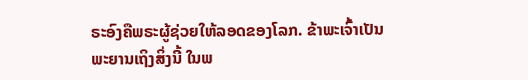ຣະອົງຄືພຣະຜູ້ຊ່ວຍໃຫ້ລອດຂອງໂລກ. ຂ້າພະເຈົ້າເປັນພະຍານເຖິງສິ່ງນີ້ ໃນພ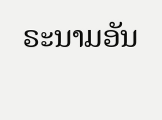ຣະນາມອັນ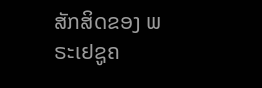ສັກສິດຂອງ ພຣະເຢຊູຄ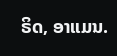ຣິດ, ອາແມນ.